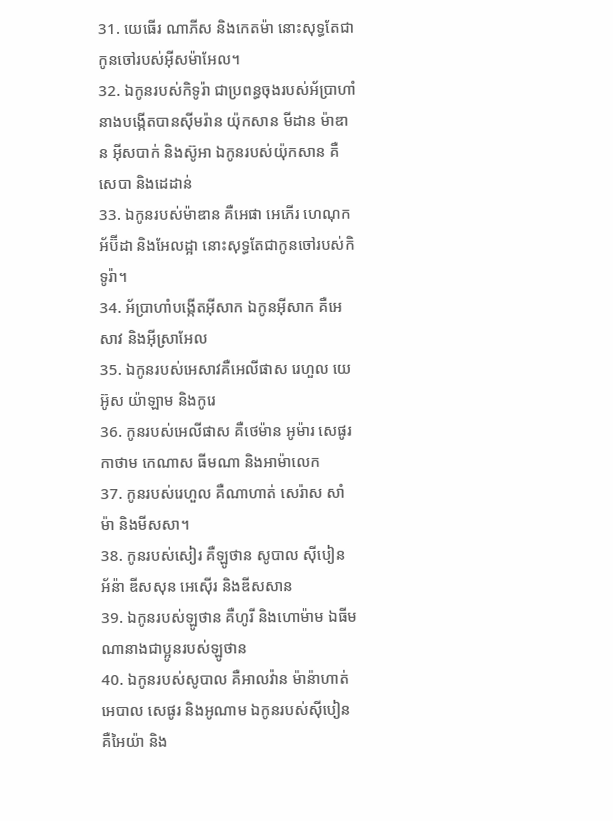31. យេធើរ ណាភីស និងកេតម៉ា នោះសុទ្ធតែជាកូនចៅរបស់អ៊ីសម៉ាអែល។
32. ឯកូនរបស់កិទូរ៉ា ជាប្រពន្ធចុងរបស់អ័ប្រាហាំនាងបង្កើតបានស៊ីមរ៉ាន យ៉ុកសាន មីដាន ម៉ាឌាន អ៊ីសបាក់ និងស៊ូអា ឯកូនរបស់យ៉ុកសាន គឺសេបា និងដេដាន់
33. ឯកូនរបស់ម៉ាឌាន គឺអេផា អេភើរ ហេណុក អ័ប៊ីដា និងអែលដ្អា នោះសុទ្ធតែជាកូនចៅរបស់កិទូរ៉ា។
34. អ័ប្រាហាំបង្កើតអ៊ីសាក ឯកូនអ៊ីសាក គឺអេសាវ និងអ៊ីស្រាអែល
35. ឯកូនរបស់អេសាវគឺអេលីផាស រេហួល យេអ៊ូស យ៉ាឡាម និងកូរេ
36. កូនរបស់អេលីផាស គឺថេម៉ាន អូម៉ារ សេផូរ កាថាម កេណាស ធីមណា និងអាម៉ាលេក
37. កូនរបស់រេហួល គឺណាហាត់ សេរ៉ាស សាំម៉ា និងមីសសា។
38. កូនរបស់សៀរ គឺឡូថាន សូបាល ស៊ីបៀន អ័ន៉ា ឌីសសុន អេស៊ើរ និងឌីសសាន
39. ឯកូនរបស់ឡូថាន គឺហូរី និងហោម៉ាម ឯធីមណានាងជាប្អូនរបស់ឡូថាន
40. ឯកូនរបស់សូបាល គឺអាលវ៉ាន ម៉ាន៉ាហាត់ អេបាល សេផូរ និងអូណាម ឯកូនរបស់ស៊ីបៀន គឺអៃយ៉ា និង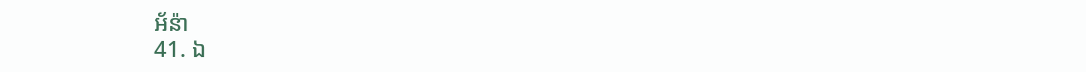អ័ន៉ា
41. ឯ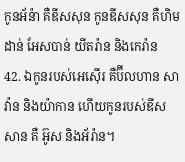កូនអ័ន៉ា គឺឌីសសុន កូនឌីសសុន គឺហិមដាន់ អែសបាន់ យីតរ៉ាន និងកេរ៉ាន
42. ឯកូនរបស់អេស៊ើរ គឺប៊ីលហាន សាវ៉ាន និងយ៉ាកាន ហើយកូនរបស់ឌីសសាន គឺ អ៊ូស និងអ័រ៉ាន។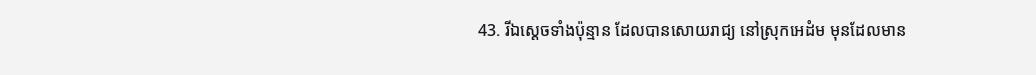43. រីឯស្តេចទាំងប៉ុន្មាន ដែលបានសោយរាជ្យ នៅស្រុកអេដំម មុនដែលមាន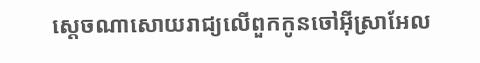ស្តេចណាសោយរាជ្យលើពួកកូនចៅអ៊ីស្រាអែល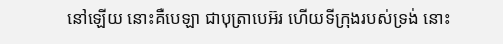នៅឡើយ នោះគឺបេឡា ជាបុត្រាបេអ៊រ ហើយទីក្រុងរបស់ទ្រង់ នោះ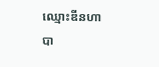ឈ្មោះឌីនហាបា